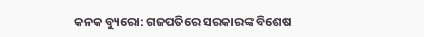କନକ ବ୍ୟୁରୋ: ଗଜପତିରେ ସରକାରଙ୍କ ବିଶେଷ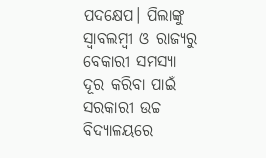ପଦକ୍ଷେପ। ପିଲାଙ୍କୁ ସ୍ବାବଲମ୍ବୀ ଓ ରାଜ୍ୟରୁ ବେକାରୀ ସମସ୍ୟା ଦୂର କରିବା ପାଇଁ ସରକାରୀ ଉଚ୍ଚ ବିଦ୍ୟାଳୟରେ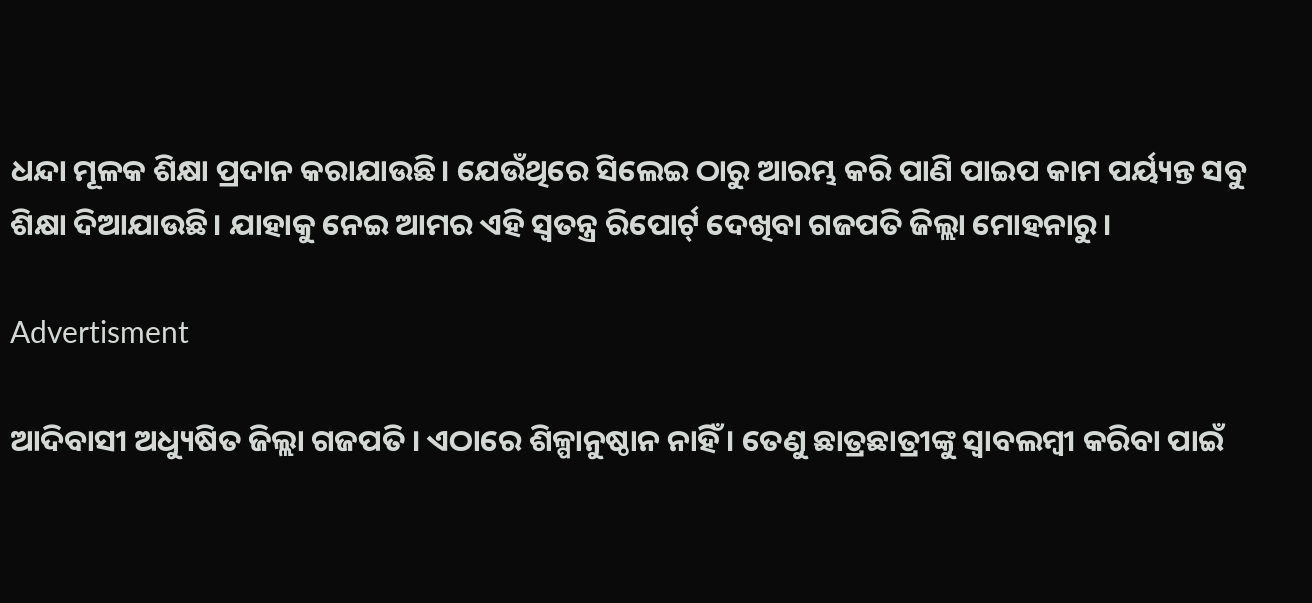ଧନ୍ଦା ମୂଳକ ଶିକ୍ଷା ପ୍ରଦାନ କରାଯାଉଛି। ଯେଉଁଥିରେ ସିଲେଇ ଠାରୁ ଆରମ୍ଭ କରି ପାଣି ପାଇପ କାମ ପର୍ୟ୍ୟନ୍ତ ସବୁ ଶିକ୍ଷା ଦିଆଯାଉଛି। ଯାହାକୁ ନେଇ ଆମର ଏହି ସ୍ୱତନ୍ତ୍ର ରିପୋର୍ଟ୍ ଦେଖିବା ଗଜପତି ଜିଲ୍ଲା ମୋହନାରୁ।

Advertisment

ଆଦିବାସୀ ଅଧ୍ୟୁଷିତ ଜିଲ୍ଲା ଗଜପତି । ଏଠାରେ ଶିଳ୍ପାନୁଷ୍ଠାନ ନାହିଁ । ତେଣୁ ଛାତ୍ରଛାତ୍ରୀଙ୍କୁ ସ୍ବାବଲମ୍ବୀ କରିବା ପାଇଁ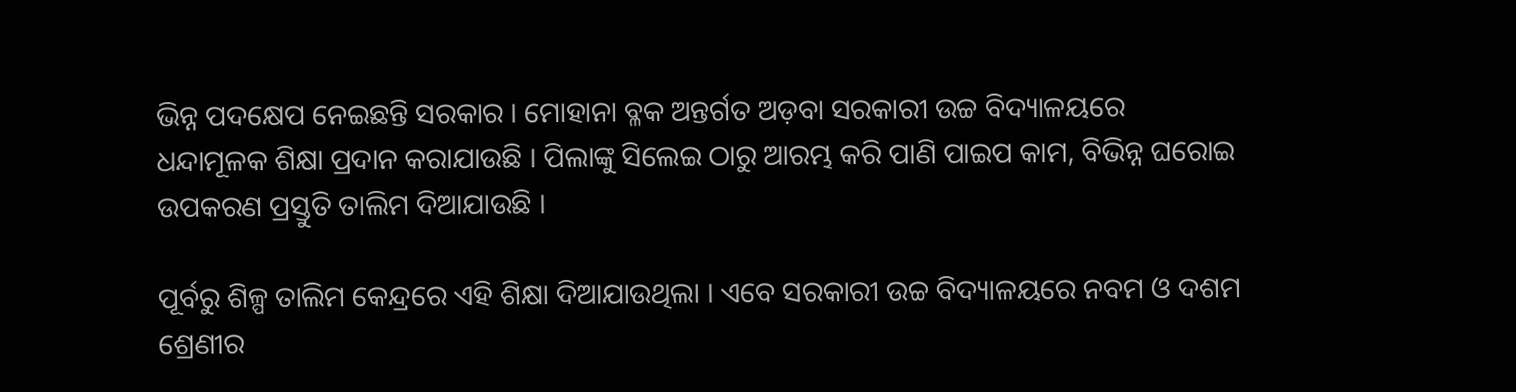ଭିନ୍ନ ପଦକ୍ଷେପ ନେଇଛନ୍ତି ସରକାର । ମୋହାନା ବ୍ଳକ ଅନ୍ତର୍ଗତ ଅଡ଼ବା ସରକାରୀ ଉଚ୍ଚ ବିଦ୍ୟାଳୟରେ ଧନ୍ଦାମୂଳକ ଶିକ୍ଷା ପ୍ରଦାନ କରାଯାଉଛି । ପିଲାଙ୍କୁ ସିଲେଇ ଠାରୁ ଆରମ୍ଭ କରି ପାଣି ପାଇପ କାମ, ବିଭିନ୍ନ ଘରୋଇ ଉପକରଣ ପ୍ରସ୍ତୁତି ତାଲିମ ଦିଆଯାଉଛି ।

ପୂର୍ବରୁ ଶିଳ୍ପ ତାଲିମ କେନ୍ଦ୍ରରେ ଏହି ଶିକ୍ଷା ଦିଆଯାଉଥିଲା । ଏବେ ସରକାରୀ ଉଚ୍ଚ ବିଦ୍ୟାଳୟରେ ନବମ ଓ ଦଶମ ଶ୍ରେଣୀର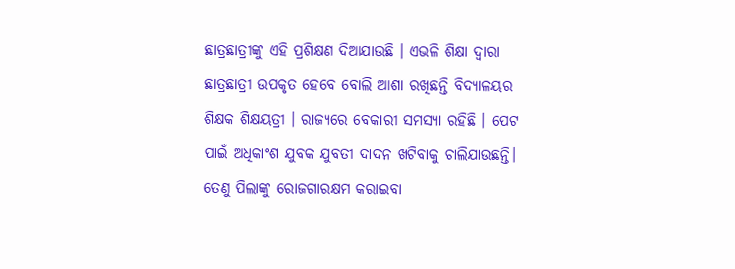ଛାତ୍ରଛାତ୍ରୀଙ୍କୁ ଏହି ପ୍ରଶିକ୍ଷଣ ଦିଆଯାଉଛି । ଏଭଳି ଶିକ୍ଷା ଦ୍ବାରା ଛାତ୍ରଛାତ୍ରୀ ଉପକୃତ ହେବେ ବୋଲି ଆଶା ରଖିଛନ୍ତି ବିଦ୍ୟାଳୟର ଶିକ୍ଷକ ଶିକ୍ଷୟତ୍ରୀ । ରାଜ୍ୟରେ ବେକାରୀ ସମସ୍ୟା ରହିଛି । ପେଟ ପାଇଁ ଅଧିକାଂଶ ଯୁବକ ଯୁବତୀ ଦାଦନ ଖଟିବାକୁ ଚାଲିଯାଉଛନ୍ତି। ତେଣୁ ପିଲାଙ୍କୁ ରୋଜଗାରକ୍ଷମ କରାଇବା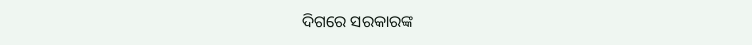ଦିଗରେ ସରକାରଙ୍କ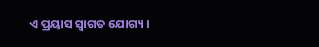ଏ ପ୍ରୟାସ ସ୍ବାଗତ ଯୋଗ୍ୟ ।